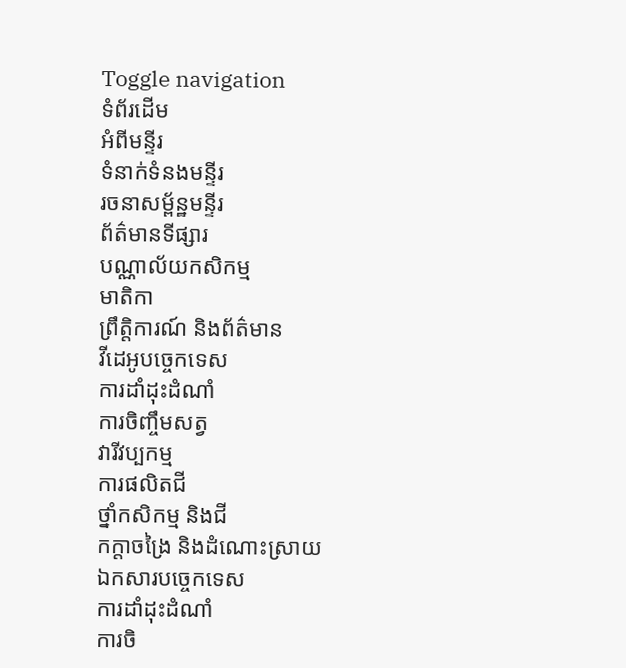Toggle navigation
ទំព័រដើម
អំពីមន្ទីរ
ទំនាក់ទំនងមន្ទីរ
រចនាសម្ព័ន្ឋមន្ទីរ
ព័ត៌មានទីផ្សារ
បណ្ណាល័យកសិកម្ម
មាតិកា
ព្រឹត្តិការណ៍ និងព័ត៌មាន
វីដេអូបច្ចេកទេស
ការដាំដុះដំណាំ
ការចិញ្ចឹមសត្វ
វារីវប្បកម្ម
ការផលិតជី
ថ្នាំកសិកម្ម និងជី
កក្តាចង្រៃ និងដំណោះស្រាយ
ឯកសារបច្ចេកទេស
ការដាំដុះដំណាំ
ការចិ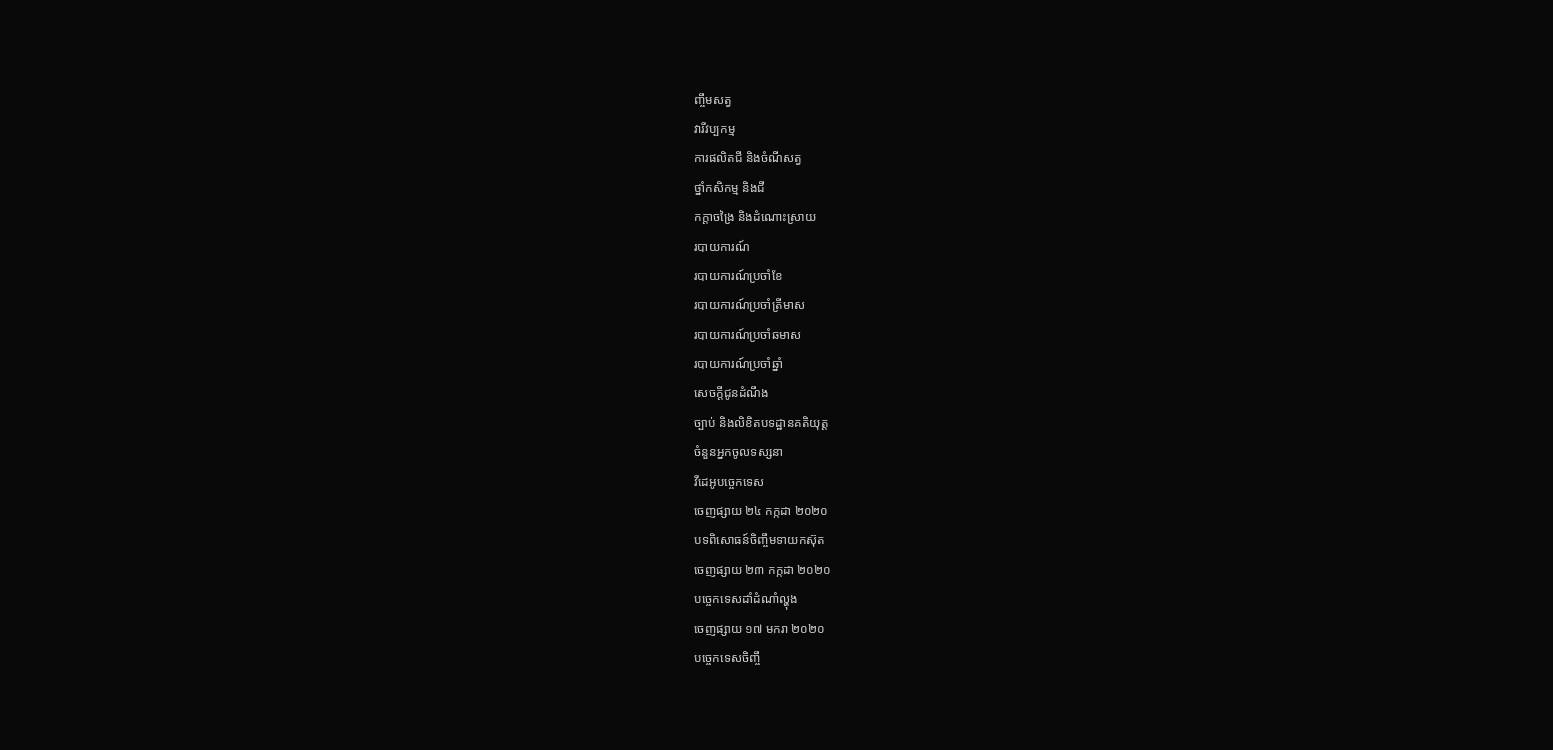ញ្ចឹមសត្វ
វារីវប្បកម្ម
ការផលិតជី និងចំណីសត្វ
ថ្នាំកសិកម្ម និងជី
កក្តាចង្រៃ និងដំណោះស្រាយ
របាយការណ៍
របាយការណ៍ប្រចាំខែ
របាយការណ៍ប្រចាំត្រីមាស
របាយការណ៍ប្រចាំឆមាស
របាយការណ៍ប្រចាំឆ្នាំ
សេចក្តីជូនដំណឹង
ច្បាប់ និងលិខិតបទដ្ឋានគតិយុត្ត
ចំនួនអ្នកចូលទស្សនា
វីដេអូបច្ចេកទេស
ចេញផ្សាយ ២៤ កក្កដា ២០២០
បទពិសោធន៍ចិញ្ចឹមទាយកស៊ុត
ចេញផ្សាយ ២៣ កក្កដា ២០២០
បច្ចេកទេសដាំដំណាំល្ហុង
ចេញផ្សាយ ១៧ មករា ២០២០
បច្ចេកទេសចិញ្ចឹ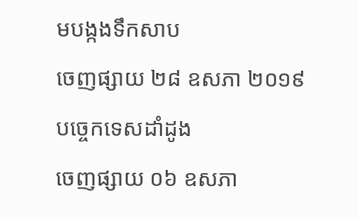មបង្កងទឹកសាប
ចេញផ្សាយ ២៨ ឧសភា ២០១៩
បច្ចេកទេសដាំដូង
ចេញផ្សាយ ០៦ ឧសភា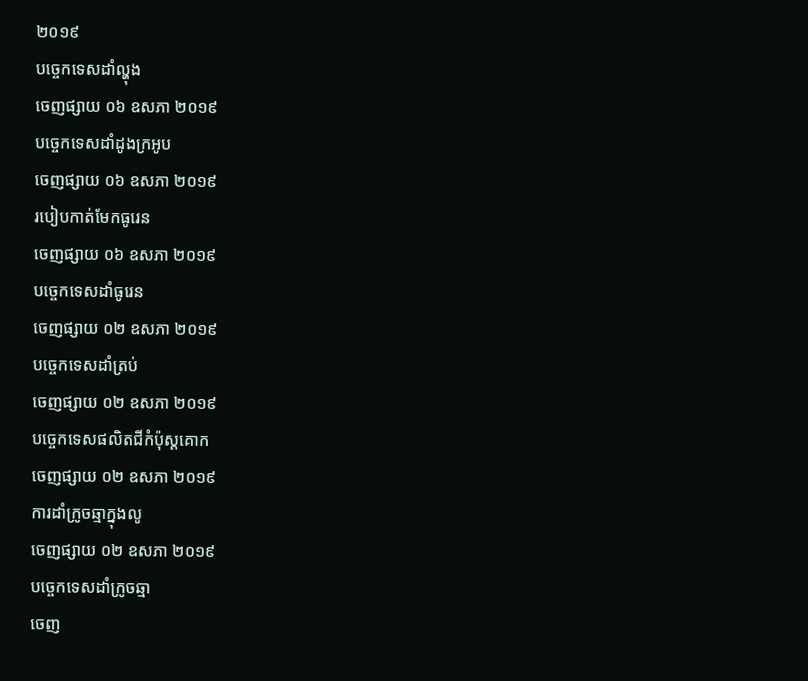២០១៩
បច្ចេកទេសដាំល្ហុង
ចេញផ្សាយ ០៦ ឧសភា ២០១៩
បច្ចេកទេសដាំដូងក្រអូប
ចេញផ្សាយ ០៦ ឧសភា ២០១៩
របៀបកាត់មែកធូរេន
ចេញផ្សាយ ០៦ ឧសភា ២០១៩
បច្ចេកទេសដាំធូរេន
ចេញផ្សាយ ០២ ឧសភា ២០១៩
បច្ចេកទេសដាំត្រប់
ចេញផ្សាយ ០២ ឧសភា ២០១៩
បច្ចេកទេសផលិតជីកំប៉ុស្តគោក
ចេញផ្សាយ ០២ ឧសភា ២០១៩
ការដាំក្រូចឆ្មាក្នុងលូ
ចេញផ្សាយ ០២ ឧសភា ២០១៩
បច្ចេកទេសដាំក្រូចឆ្មា
ចេញ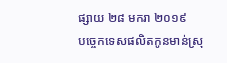ផ្សាយ ២៨ មករា ២០១៩
បច្ចេកទេសផលិតកូនមាន់ស្រុ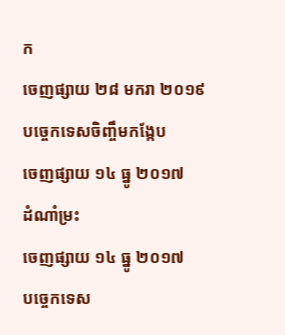ក
ចេញផ្សាយ ២៨ មករា ២០១៩
បច្ចេកទេសចិញ្ចឹមកង្កែប
ចេញផ្សាយ ១៤ ធ្នូ ២០១៧
ដំណាំម្រះ
ចេញផ្សាយ ១៤ ធ្នូ ២០១៧
បច្ចេកទេស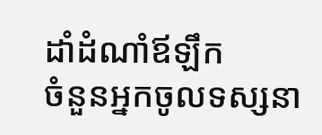ដាំដំណាំឪឡឹក
ចំនួនអ្នកចូលទស្សនា